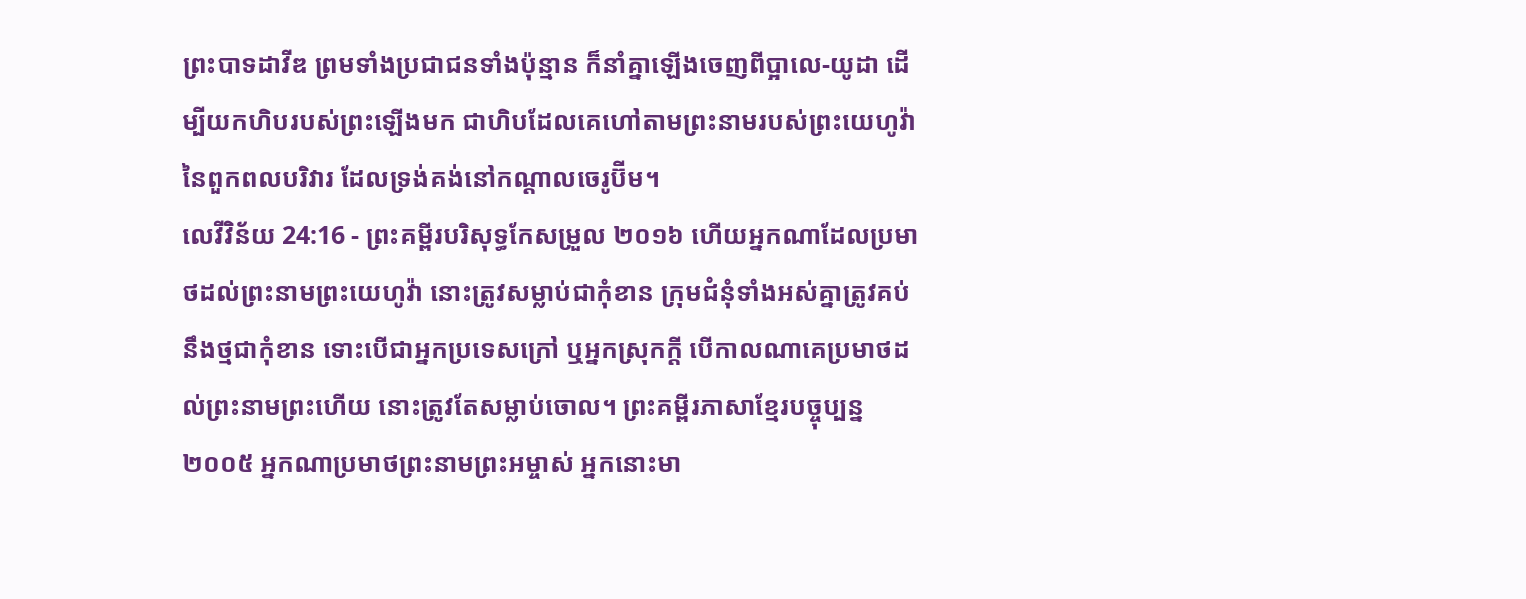ព្រះបាទដាវីឌ ព្រមទាំងប្រជាជនទាំងប៉ុន្មាន ក៏នាំគ្នាឡើងចេញពីប្អាលេ-យូដា ដើម្បីយកហិបរបស់ព្រះឡើងមក ជាហិបដែលគេហៅតាមព្រះនាមរបស់ព្រះយេហូវ៉ានៃពួកពលបរិវារ ដែលទ្រង់គង់នៅកណ្ដាលចេរូប៊ីម។
លេវីវិន័យ 24:16 - ព្រះគម្ពីរបរិសុទ្ធកែសម្រួល ២០១៦ ហើយអ្នកណាដែលប្រមាថដល់ព្រះនាមព្រះយេហូវ៉ា នោះត្រូវសម្លាប់ជាកុំខាន ក្រុមជំនុំទាំងអស់គ្នាត្រូវគប់នឹងថ្មជាកុំខាន ទោះបើជាអ្នកប្រទេសក្រៅ ឬអ្នកស្រុកក្តី បើកាលណាគេប្រមាថដល់ព្រះនាមព្រះហើយ នោះត្រូវតែសម្លាប់ចោល។ ព្រះគម្ពីរភាសាខ្មែរបច្ចុប្បន្ន ២០០៥ អ្នកណាប្រមាថព្រះនាមព្រះអម្ចាស់ អ្នកនោះមា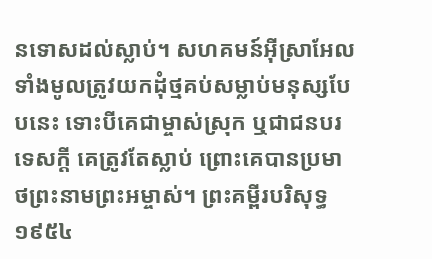នទោសដល់ស្លាប់។ សហគមន៍អ៊ីស្រាអែលទាំងមូលត្រូវយកដុំថ្មគប់សម្លាប់មនុស្សបែបនេះ ទោះបីគេជាម្ចាស់ស្រុក ឬជាជនបរទេសក្ដី គេត្រូវតែស្លាប់ ព្រោះគេបានប្រមាថព្រះនាមព្រះអម្ចាស់។ ព្រះគម្ពីរបរិសុទ្ធ ១៩៥៤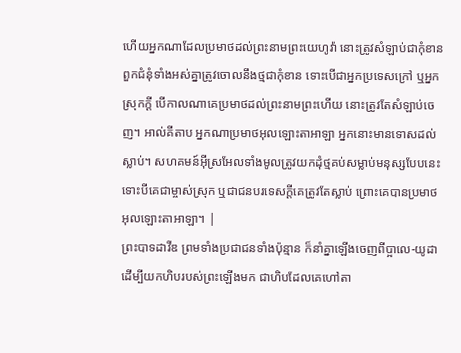ហើយអ្នកណាដែលប្រមាថដល់ព្រះនាមព្រះយេហូវ៉ា នោះត្រូវសំឡាប់ជាកុំខាន ពួកជំនុំទាំងអស់គ្នាត្រូវចោលនឹងថ្មជាកុំខាន ទោះបើជាអ្នកប្រទេសក្រៅ ឬអ្នកស្រុកក្តី បើកាលណាគេប្រមាថដល់ព្រះនាមព្រះហើយ នោះត្រូវតែសំឡាប់ចេញ។ អាល់គីតាប អ្នកណាប្រមាថអុលឡោះតាអាឡា អ្នកនោះមានទោសដល់ស្លាប់។ សហគមន៍អ៊ីស្រអែលទាំងមូលត្រូវយកដុំថ្មគប់សម្លាប់មនុស្សបែបនេះ ទោះបីគេជាម្ចាស់ស្រុក ឬជាជនបរទេសក្តីគេត្រូវតែស្លាប់ ព្រោះគេបានប្រមាថអុលឡោះតាអាឡា។ |
ព្រះបាទដាវីឌ ព្រមទាំងប្រជាជនទាំងប៉ុន្មាន ក៏នាំគ្នាឡើងចេញពីប្អាលេ-យូដា ដើម្បីយកហិបរបស់ព្រះឡើងមក ជាហិបដែលគេហៅតា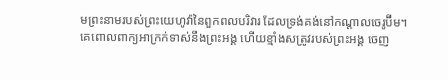មព្រះនាមរបស់ព្រះយេហូវ៉ានៃពួកពលបរិវារ ដែលទ្រង់គង់នៅកណ្ដាលចេរូប៊ីម។
គេពោលពាក្យអាក្រក់ទាស់នឹងព្រះអង្គ ហើយខ្មាំងសត្រូវរបស់ព្រះអង្គ ចេញ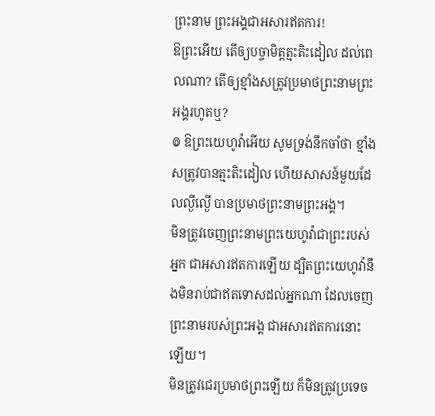ព្រះនាម ព្រះអង្គជាអសារឥតការ!
ឱព្រះអើយ តើឲ្យបច្ចាមិត្តត្មះតិះដៀល ដល់ពេលណា? តើឲ្យខ្មាំងសត្រូវប្រមាថព្រះនាមព្រះអង្គរហូតឬ?
៙ ឱព្រះយេហូវ៉ាអើយ សូមទ្រង់នឹកចាំថា ខ្មាំងសត្រូវបានត្មះតិះដៀល ហើយសាសន៍មួយដែលល្ងីល្ងើ បានប្រមាថព្រះនាមព្រះអង្គ។
មិនត្រូវចេញព្រះនាមព្រះយេហូវ៉ាជាព្រះរបស់អ្នក ជាអសារឥតការឡើយ ដ្បិតព្រះយេហូវ៉ានឹងមិនរាប់ជាឥតទោសដល់អ្នកណា ដែលចេញព្រះនាមរបស់ព្រះអង្គ ជាអសារឥតការនោះឡើយ។
មិនត្រូវជេរប្រមាថព្រះឡើយ ក៏មិនត្រូវប្រទេច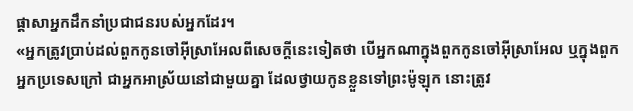ផ្ដាសាអ្នកដឹកនាំប្រជាជនរបស់អ្នកដែរ។
«អ្នកត្រូវប្រាប់ដល់ពួកកូនចៅអ៊ីស្រាអែលពីសេចក្ដីនេះទៀតថា បើអ្នកណាក្នុងពួកកូនចៅអ៊ីស្រាអែល ឬក្នុងពួកអ្នកប្រទេសក្រៅ ជាអ្នកអាស្រ័យនៅជាមួយគ្នា ដែលថ្វាយកូនខ្លួនទៅព្រះម៉ូឡុក នោះត្រូវ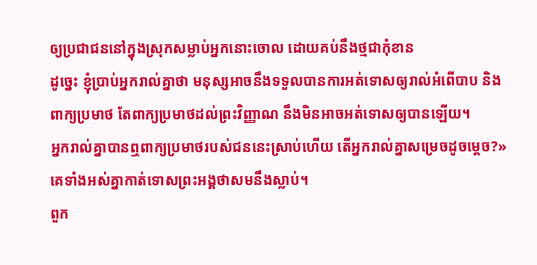ឲ្យប្រជាជននៅក្នុងស្រុកសម្លាប់អ្នកនោះចោល ដោយគប់នឹងថ្មជាកុំខាន
ដូច្នេះ ខ្ញុំប្រាប់អ្នករាល់គ្នាថា មនុស្សអាចនឹងទទួលបានការអត់ទោសឲ្យរាល់អំពើបាប និងពាក្យប្រមាថ តែពាក្យប្រមាថដល់ព្រះវិញ្ញាណ នឹងមិនអាចអត់ទោសឲ្យបានឡើយ។
អ្នករាល់គ្នាបានឮពាក្យប្រមាថរបស់ជននេះស្រាប់ហើយ តើអ្នករាល់គ្នាសម្រេចដូចម្តេច?» គេទាំងអស់គ្នាកាត់ទោសព្រះអង្គថាសមនឹងស្លាប់។
ពួក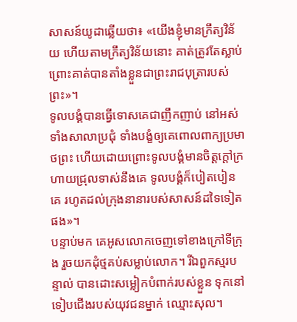សាសន៍យូដាឆ្លើយថា៖ «យើងខ្ញុំមានក្រឹត្យវិន័យ ហើយតាមក្រឹត្យវិន័យនោះ គាត់ត្រូវតែស្លាប់ ព្រោះគាត់បានតាំងខ្លួនជាព្រះរាជបុត្រារបស់ព្រះ»។
ទូលបង្គំបានធ្វើទោសគេជាញឹកញាប់ នៅអស់ទាំងសាលាប្រជុំ ទាំងបង្ខំឲ្យគេពោលពាក្យប្រមាថព្រះ ហើយដោយព្រោះទូលបង្គំមានចិត្តក្តៅក្រហាយជ្រុលទាស់នឹងគេ ទូលបង្គំក៏បៀតបៀនគេ រហូតដល់ក្រុងនានារបស់សាសន៍ដទៃទៀតផង»។
បន្ទាប់មក គេអូសលោកចេញទៅខាងក្រៅទីក្រុង រួចយកដុំថ្មគប់សម្លាប់លោក។ រីឯពួកស្មរបន្ទាល់ បានដោះសម្លៀកបំពាក់របស់ខ្លួន ទុកនៅទៀបជើងរបស់យុវជនម្នាក់ ឈ្មោះសុល។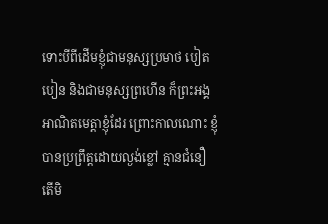ទោះបីពីដើមខ្ញុំជាមនុស្សប្រមាថ បៀតបៀន និងជាមនុស្សព្រហើន ក៏ព្រះអង្គអាណិតមេត្តាខ្ញុំដែរ ព្រោះកាលណោះ ខ្ញុំបានប្រព្រឹត្តដោយល្ងង់ខ្លៅ គ្មានជំនឿ
តើមិ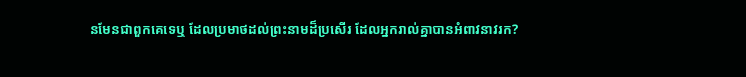នមែនជាពួកគេទេឬ ដែលប្រមាថដល់ព្រះនាមដ៏ប្រសើរ ដែលអ្នករាល់គ្នាបានអំពាវនាវរក?